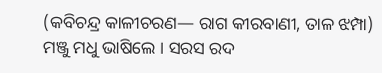(କବିଚନ୍ଦ୍ର କାଳୀଚରଣ— ରାଗ କୀରବାଣୀ, ତାଳ ଝମ୍ପା)
ମଞ୍ଜୁ ମଧୁ ଭାଷିଲେ । ସରସ ରଦ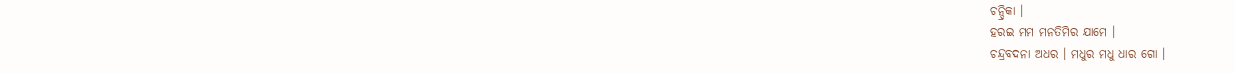ଚନ୍ଦ୍ରିକା ।
ହରଇ ମମ ମନତିମିର ଯାମେ ।
ଚନ୍ଦ୍ରବଦନା ଅଧର । ମଧୁର ମଧୁ ଧାର ଗୋ ।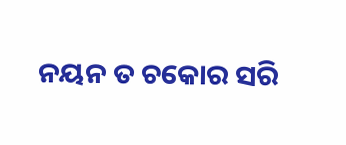ନୟନ ତ ଚକୋର ସରି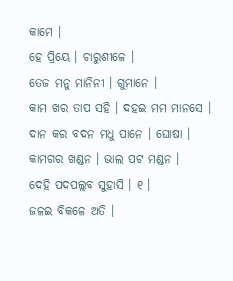କାମେ ।
ହେ ପ୍ରିୟେ । ଚାରୁଶୀଳେ ।
ତେଜ ମନୁ ମାନିନୀ । ଗୁମାନେ ।
କାମ ଖର ତାପ ସହି । ଦହଇ ମମ ମାନସେ ।
ଦାନ କର ବଦନ ମଧୁ ପାନେ । ଘୋଷା ।
କାମଗର ଖଣ୍ଡନ । ଭାଲ ପଟ ମଣ୍ଡନ ।
ଦେହି ପଦପଲ୍ଲବ ସୁହାସି । ୧ ।
ଜଳଇ ବିକଳେ ଅତି ।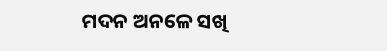ମଦନ ଅନଳେ ସଖି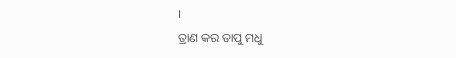।
ତ୍ରାଣ କର ତାପୁ ମଧୁ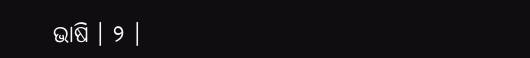ଭାଷି । ୨ ।